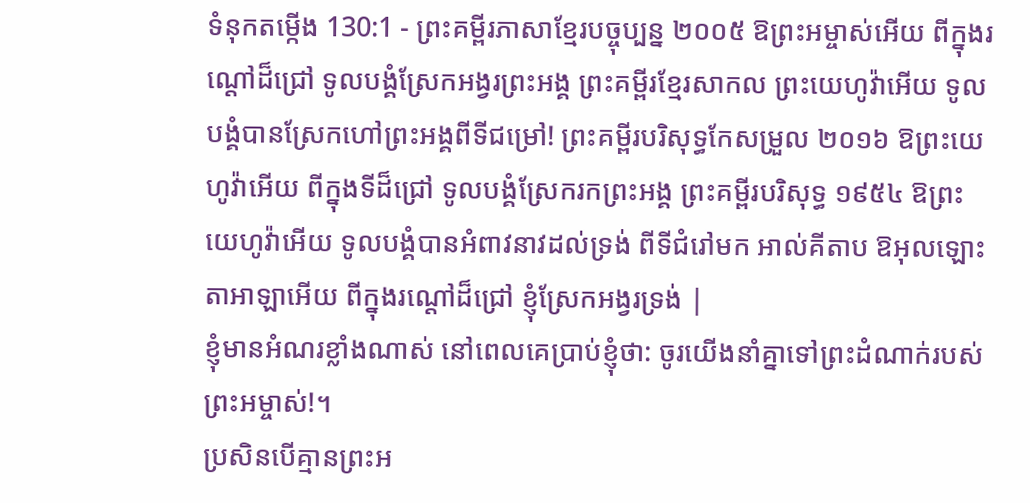ទំនុកតម្កើង 130:1 - ព្រះគម្ពីរភាសាខ្មែរបច្ចុប្បន្ន ២០០៥ ឱព្រះអម្ចាស់អើយ ពីក្នុងរណ្ដៅដ៏ជ្រៅ ទូលបង្គំស្រែកអង្វរព្រះអង្គ ព្រះគម្ពីរខ្មែរសាកល ព្រះយេហូវ៉ាអើយ ទូលបង្គំបានស្រែកហៅព្រះអង្គពីទីជម្រៅ! ព្រះគម្ពីរបរិសុទ្ធកែសម្រួល ២០១៦ ឱព្រះយេហូវ៉ាអើយ ពីក្នុងទីដ៏ជ្រៅ ទូលបង្គំស្រែករកព្រះអង្គ ព្រះគម្ពីរបរិសុទ្ធ ១៩៥៤ ឱព្រះយេហូវ៉ាអើយ ទូលបង្គំបានអំពាវនាវដល់ទ្រង់ ពីទីជំរៅមក អាល់គីតាប ឱអុលឡោះតាអាឡាអើយ ពីក្នុងរណ្ដៅដ៏ជ្រៅ ខ្ញុំស្រែកអង្វរទ្រង់ |
ខ្ញុំមានអំណរខ្លាំងណាស់ នៅពេលគេប្រាប់ខ្ញុំថា: ចូរយើងនាំគ្នាទៅព្រះដំណាក់របស់ព្រះអម្ចាស់!។
ប្រសិនបើគ្មានព្រះអ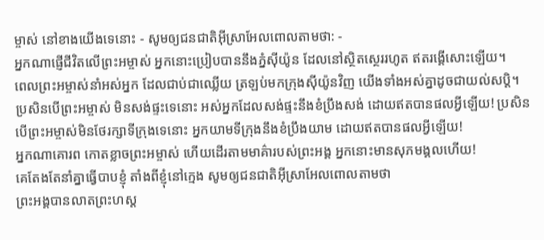ម្ចាស់ នៅខាងយើងទេនោះ - សូមឲ្យជនជាតិអ៊ីស្រាអែលពោលតាមថា: -
អ្នកណាផ្ញើជីវិតលើព្រះអម្ចាស់ អ្នកនោះប្រៀបបាននឹងភ្នំស៊ីយ៉ូន ដែលនៅស្ថិតស្ថេររហូត ឥតរង្គើសោះឡើយ។
ពេលព្រះអម្ចាស់នាំអស់អ្នក ដែលជាប់ជាឈ្លើយ ត្រឡប់មកក្រុងស៊ីយ៉ូនវិញ យើងទាំងអស់គ្នាដូចជាយល់សប្ដិ។
ប្រសិនបើព្រះអម្ចាស់ មិនសង់ផ្ទះទេនោះ អស់អ្នកដែលសង់ផ្ទះនឹងខំប្រឹងសង់ ដោយឥតបានផលអ្វីឡើយ! ប្រសិនបើព្រះអម្ចាស់មិនថែរក្សាទីក្រុងទេនោះ អ្នកយាមទីក្រុងនឹងខំប្រឹងយាម ដោយឥតបានផលអ្វីឡើយ!
អ្នកណាគោរព កោតខ្លាចព្រះអម្ចាស់ ហើយដើរតាមមាគ៌ារបស់ព្រះអង្គ អ្នកនោះមានសុភមង្គលហើយ!
គេតែងតែនាំគ្នាធ្វើបាបខ្ញុំ តាំងពីខ្ញុំនៅក្មេង សូមឲ្យជនជាតិអ៊ីស្រាអែលពោលតាមថា
ព្រះអង្គបានលាតព្រះហស្ដ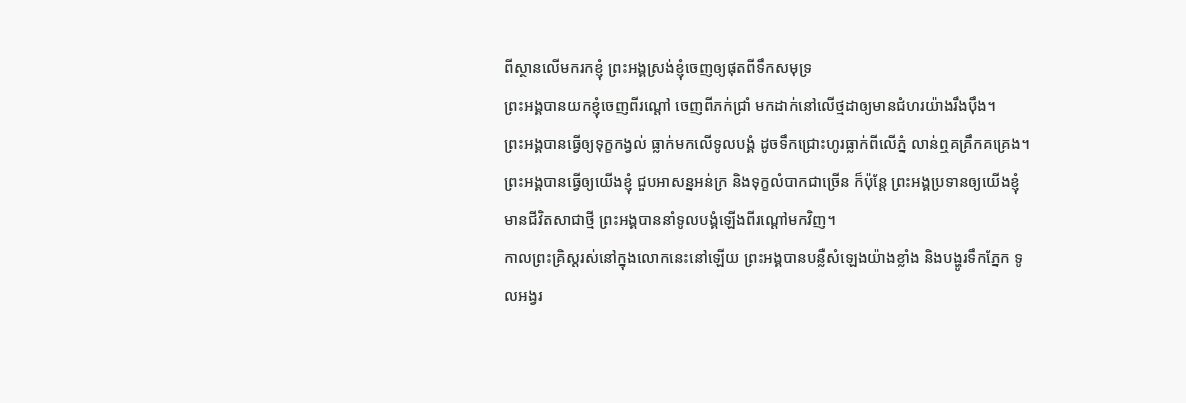ពីស្ថានលើមករកខ្ញុំ ព្រះអង្គស្រង់ខ្ញុំចេញឲ្យផុតពីទឹកសមុទ្រ
ព្រះអង្គបានយកខ្ញុំចេញពីរណ្ដៅ ចេញពីភក់ជ្រាំ មកដាក់នៅលើថ្មដាឲ្យមានជំហរយ៉ាងរឹងប៉ឹង។
ព្រះអង្គបានធ្វើឲ្យទុក្ខកង្វល់ ធ្លាក់មកលើទូលបង្គំ ដូចទឹកជ្រោះហូរធ្លាក់ពីលើភ្នំ លាន់ឮគគ្រឹកគគ្រេង។
ព្រះអង្គបានធ្វើឲ្យយើងខ្ញុំ ជួបអាសន្នអន់ក្រ និងទុក្ខលំបាកជាច្រើន ក៏ប៉ុន្តែ ព្រះអង្គប្រទានឲ្យយើងខ្ញុំ មានជីវិតសាជាថ្មី ព្រះអង្គបាននាំទូលបង្គំឡើងពីរណ្ដៅមកវិញ។
កាលព្រះគ្រិស្តរស់នៅក្នុងលោកនេះនៅឡើយ ព្រះអង្គបានបន្លឺសំឡេងយ៉ាងខ្លាំង និងបង្ហូរទឹកភ្នែក ទូលអង្វរ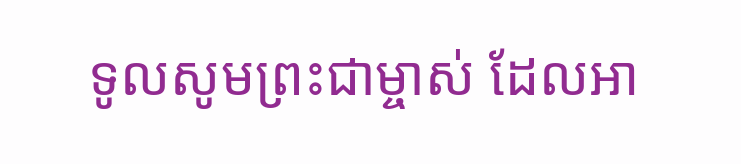ទូលសូមព្រះជាម្ចាស់ ដែលអា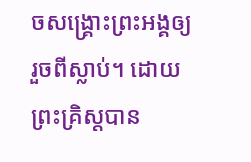ចសង្គ្រោះព្រះអង្គឲ្យរួចពីស្លាប់។ ដោយព្រះគ្រិស្តបាន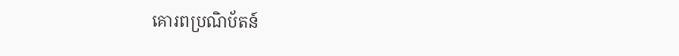គោរពប្រណិប័តន៍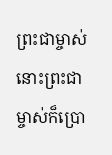ព្រះជាម្ចាស់ នោះព្រះជាម្ចាស់ក៏ប្រោ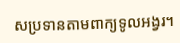សប្រទានតាមពាក្យទូលអង្វរ។